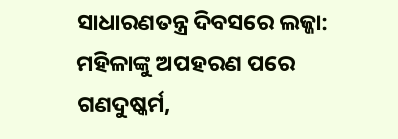ସାଧାରଣତନ୍ତ୍ର ଦିବସରେ ଲଜ୍ଜା: ମହିଳାଙ୍କୁ ଅପହରଣ ପରେ ଗଣଦୁଷ୍କର୍ମ,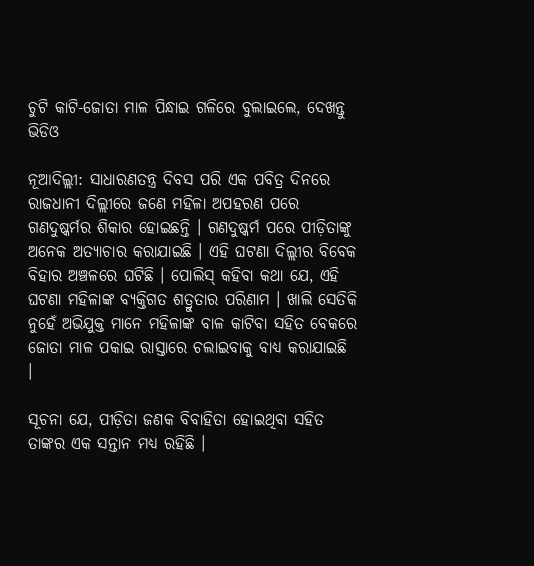ଚୁଟି କାଟି-ଜୋତା ମାଳ ପିନ୍ଧାଇ ଗଳିରେ ବୁଲାଇଲେ, ଦେଖନ୍ତୁ ଭିଡିଓ

ନୂଆଦିଲ୍ଲୀ: ସାଧାରଣତନ୍ତ୍ର ଦିବସ ପରି ଏକ ପବିତ୍ର ଦିନରେ ରାଜଧାନୀ ଦିଲ୍ଲୀରେ ଜଣେ ମହିଳା ଅପହରଣ ପରେ ଗଣଦୁଷ୍କର୍ମର ଶିକାର ହୋଇଛନ୍ତି । ଗଣଦୁଷ୍କର୍ମ ପରେ ପୀଡ଼ିତାଙ୍କୁ ଅନେକ ଅତ୍ୟାଚାର କରାଯାଇଛି । ଏହି ଘଟଣା ଦିଲ୍ଲୀର ବିବେକ ବିହାର ଅଞ୍ଚଳରେ ଘଟିଛି । ପୋଲିସ୍ କହିବା କଥା ଯେ, ଏହି ଘଟଣା ମହିଳାଙ୍କ ବ୍ୟକ୍ତିଗତ ଶତ୍ରୁତାର ପରିଣାମ । ଖାଲି ସେତିକି ନୁହେଁ ଅଭିଯୁକ୍ତ ମାନେ ମହିଳାଙ୍କ ବାଳ କାଟିବା ସହିତ ବେକରେ ଜୋତା ମାଳ ପକାଇ ରାସ୍ତାରେ ଚଲାଇବାକୁ ବାଧ୍ୟ କରାଯାଇଛି ।

ସୂଚନା ଯେ, ପୀଡ଼ିତା ଜଣକ ବିବାହିତା ହୋଇଥିବା ସହିତ ତାଙ୍କର ଏକ ସନ୍ତାନ ମଧ୍ୟ ରହିଛି ।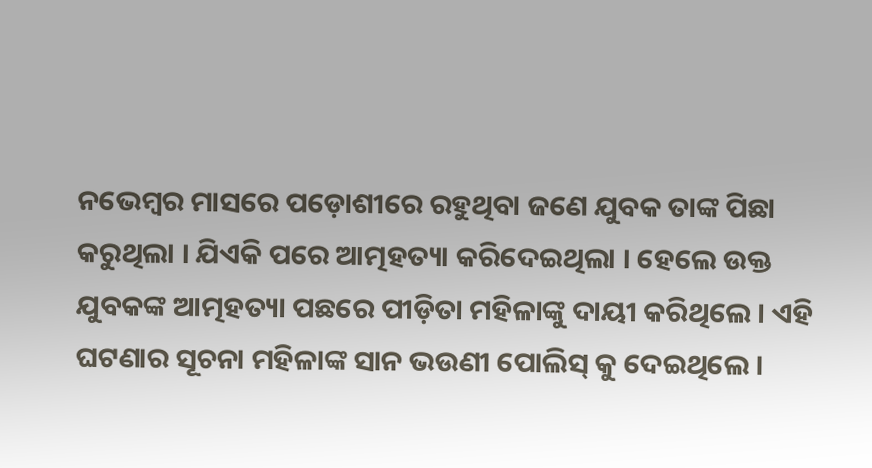ନଭେମ୍ବର ମାସରେ ପଡ଼ୋଶୀରେ ରହୁଥିବା ଜଣେ ଯୁବକ ତାଙ୍କ ପିଛା କରୁଥିଲା । ଯିଏକି ପରେ ଆତ୍ମହତ୍ୟା କରିଦେଇଥିଲା । ହେଲେ ଉକ୍ତ ଯୁବକଙ୍କ ଆତ୍ମହତ୍ୟା ପଛରେ ପୀଡ଼ିତା ମହିଳାଙ୍କୁ ଦାୟୀ କରିଥିଲେ । ଏହି ଘଟଣାର ସୂଚନା ମହିଳାଙ୍କ ସାନ ଭଉଣୀ ପୋଲିସ୍ କୁ ଦେଇଥିଲେ ।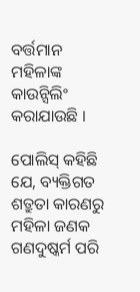ବର୍ତ୍ତମାନ ମହିଳାଙ୍କ କାଉନ୍ସିଲିଂ କରାଯାଉଛି ।

ପୋଲିସ୍ କହିଛି ଯେ, ବ୍ୟକ୍ତିଗତ ଶତ୍ରୁତା କାରଣରୁ ମହିଳା ଜଣକ ଗଣଦୁଷ୍କର୍ମ ପରି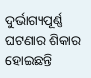ଦୁର୍ଭାଗ୍ୟପୂର୍ଣ୍ଣ ଘଟଣାର ଶିକାର ହୋଇଛନ୍ତି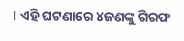। ଏହି ଘଟଣାରେ ୪ଜଣଙ୍କୁ ଗିରଫ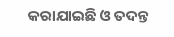କରାଯାଇଛି ଓ ତଦନ୍ତ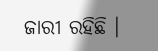ଜାରୀ ରହିଛି ।